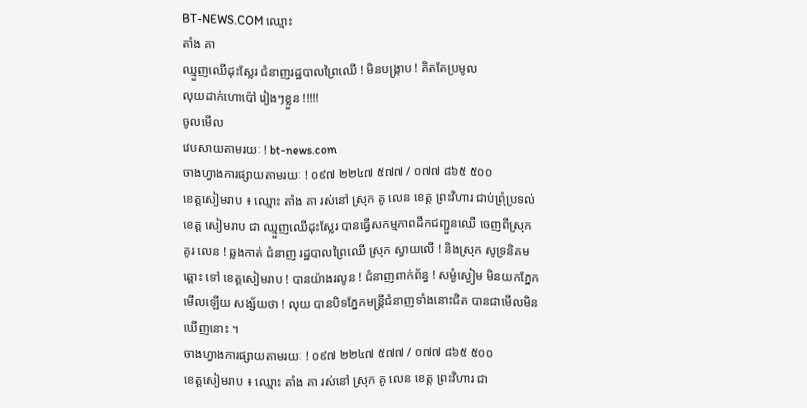BT-NEWS.COM ឈ្មោះ
តាំង គា
ឈ្មួញឈើដុះស្លែរ ជំនាញរដ្ឋបាលព្រៃឈើ ! មិនបង្រ្កាប ! គិតតែប្រមូល
លុយដាក់ហោប៉ៅ រៀងៗខ្លួន !!!!!
ចូលមើល
វេបសាយតាមរយៈ ! bt-news.com
ចាងហ្វាងការផ្សាយតាមរយៈ ! ០៩៧ ២២៤៧ ៥៧៧ / ០៧៧ ៨៦៥ ៥០០
ខេត្តសៀមរាប ៖ ឈ្មោះ តាំង គា រស់នៅ ស្រុក គូ លេន ខេត្ដ ព្រះវិហារ ជាប់ព្រុំប្រទល់ ខេត្ត សៀមរាប ជា ឈ្មួញឈើដុះស្លែរ បានធ្វើសកម្មភាពដឹកជញ្ជួនឈើ ចេញពីស្រុក គូរ លេន ! ឆ្លងកាត់ ជំនាញ រដ្ឋបាលព្រៃឈើ ស្រុក ស្វាយលើ ! និងស្រុក សូទ្រនិគម ឆ្ពោះ ទៅ ខេត្តសៀមរាប ! បានយ៉ាងរលូន ! ជំនាញពាក់ព័ន្ធ ! សម្ងំស្ងៀម មិនយកភ្នែកមើលឡើយ សង្ស័យថា ! លុយ បានបិទភ្នែកមន្រ្តីជំនាញទាំងនោះជិត បានជាមើលមិនឃើញនោះ ។
ចាងហ្វាងការផ្សាយតាមរយៈ ! ០៩៧ ២២៤៧ ៥៧៧ / ០៧៧ ៨៦៥ ៥០០
ខេត្តសៀមរាប ៖ ឈ្មោះ តាំង គា រស់នៅ ស្រុក គូ លេន ខេត្ដ ព្រះវិហារ ជា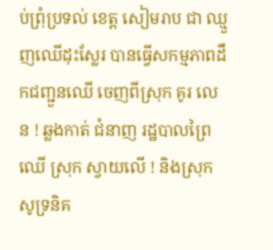ប់ព្រុំប្រទល់ ខេត្ត សៀមរាប ជា ឈ្មួញឈើដុះស្លែរ បានធ្វើសកម្មភាពដឹកជញ្ជួនឈើ ចេញពីស្រុក គូរ លេន ! ឆ្លងកាត់ ជំនាញ រដ្ឋបាលព្រៃឈើ ស្រុក ស្វាយលើ ! និងស្រុក សូទ្រនិគ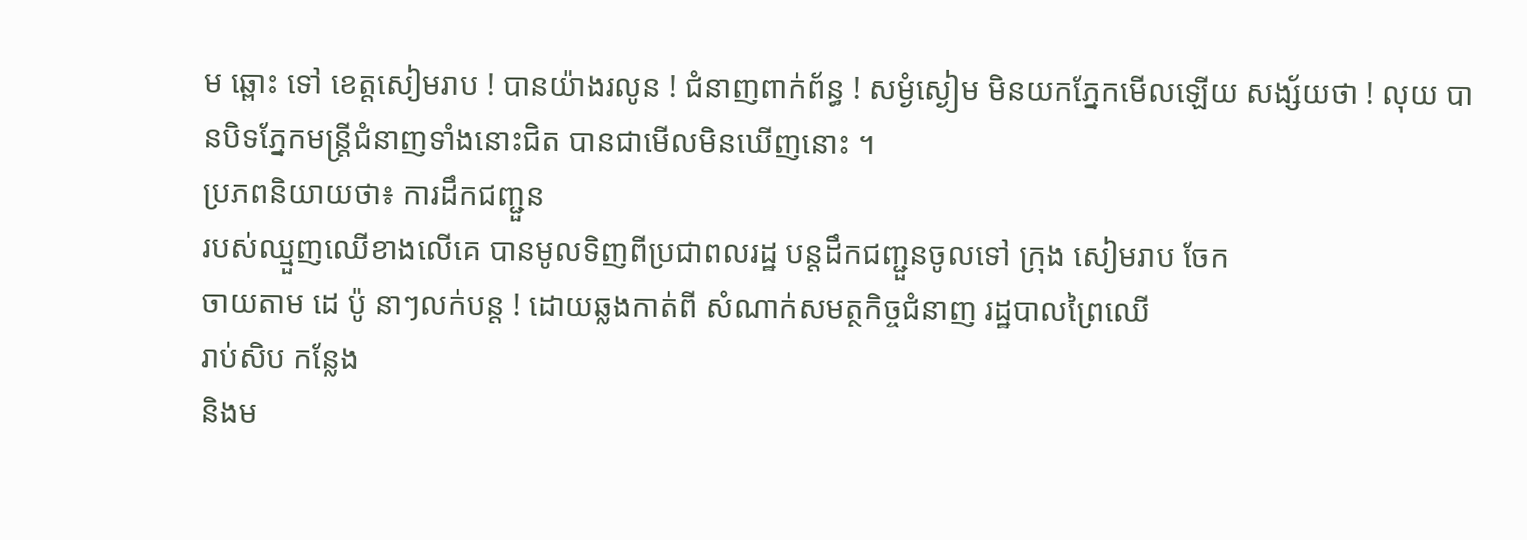ម ឆ្ពោះ ទៅ ខេត្តសៀមរាប ! បានយ៉ាងរលូន ! ជំនាញពាក់ព័ន្ធ ! សម្ងំស្ងៀម មិនយកភ្នែកមើលឡើយ សង្ស័យថា ! លុយ បានបិទភ្នែកមន្រ្តីជំនាញទាំងនោះជិត បានជាមើលមិនឃើញនោះ ។
ប្រភពនិយាយថា៖ ការដឹកជញ្ជួន
របស់ឈ្មួញឈើខាងលើគេ បានមូលទិញពីប្រជាពលរដ្ឋ បន្តដឹកជញ្ជួនចូលទៅ ក្រុង សៀមរាប ចែក
ចាយតាម ដេ ប៉ូ នាៗលក់បន្ត ! ដោយឆ្លងកាត់ពី សំណាក់សមត្ថកិច្ចជំនាញ រដ្ឋបាលព្រៃឈើ
រាប់សិប កន្លែង
និងម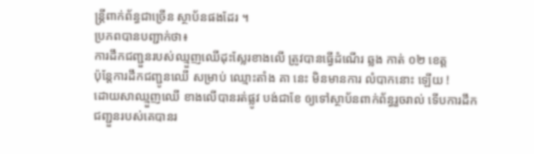ន្រ្តីពាក់ព័ន្ធជាច្រើន ស្ថាប័នផងដែរ ។
ប្រភពបានបញ្ជាក់ថា៖
ការដឹកជញ្ជួនរបស់ឈ្មួញឈើដុះស្លែរខាងលើ ត្រូវបានធ្វើដំណើរ ឆ្លង កាត់ ០២ ខេត្ត
ប៉ុន្តែការដឹកជញ្ជូនឈើ សម្រាប់ ឈ្មោះតាំង គា នេះ មិនមានការ លំបាកនោះ ឡើយ !
ដោយសាឈ្មួញឈើ ខាងលើបានរត់ផ្លូវ បង់ជាខែ ឲ្យទៅស្ថាប័នពាក់ព័ន្ធរួចរាល់ ទើបការដឹក
ជញ្ជួនរបស់គេបានរ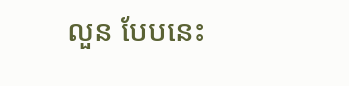លួន បែបនេះ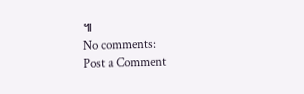៕
No comments:
Post a Comment